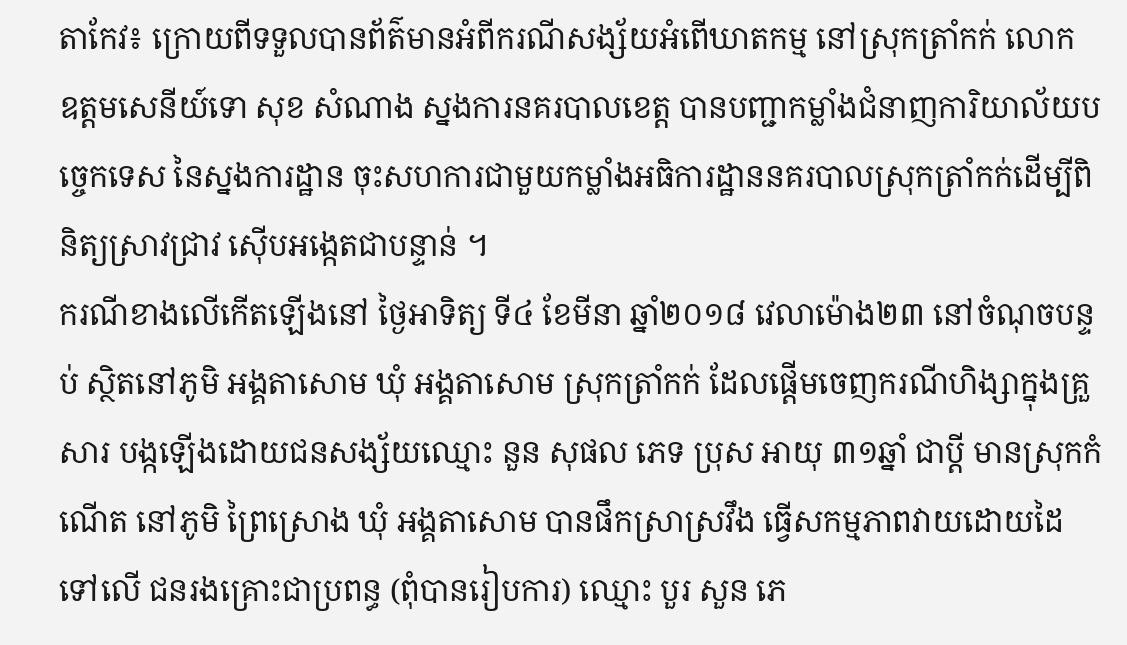តាកែវ៖ ក្រោយពីទទួលបានព័ត៌មានអំពីករណីសង្ស័យអំពើឃាតកម្ម នៅស្រុកត្រាំកក់ លោក ឧត្តមសេនីយ៍ទោ សុខ សំណាង ស្នងការនគរបាលខេត្ត បានបញ្ជាកម្លាំងជំនាញការិយាល័យបច្ចេកទេស នៃស្នងការដ្ឋាន ចុះសហការជាមួយកម្លាំងអធិការដ្ឋាននគរបាលស្រុកត្រាំកក់ដើម្បីពិនិត្យស្រាវជ្រាវ ស៊ើបអង្កេតជាបន្ទាន់ ។
ករណីខាងលើកើតឡើងនៅ ថ្ងៃអាទិត្យ ទី៤ ខែមីនា ឆ្នាំ២០១៨ វេលាម៉ោង២៣ នៅចំណុចបន្ទប់ ស្ថិតនៅភូមិ អង្គតាសោម ឃុំ អង្គតាសោម ស្រុកត្រាំកក់ ដែលផ្តើមចេញករណីហិង្សាក្នុងគ្រួសារ បង្កឡើងដោយជនសង្ស័យឈ្មោះ នួន សុផល ភេទ ប្រុស អាយុ ៣១ឆ្នាំ ជាប្តី មានស្រុកកំណើត នៅភូមិ ព្រៃស្រោង ឃុំ អង្គតាសោម បានផឹកស្រាស្រវឹង ធ្វើសកម្មភាពវាយដោយដៃទៅលើ ជនរងគ្រោះជាប្រពន្ធ (ពុំបានរៀបការ) ឈ្មោះ បួរ សួន ភេ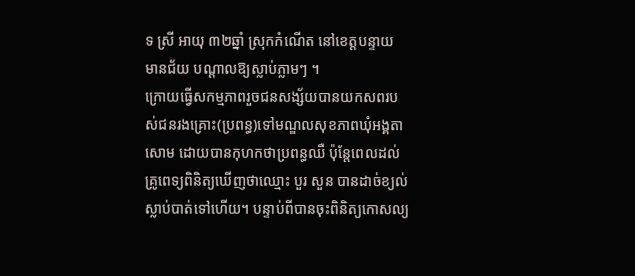ទ ស្រី អាយុ ៣២ឆ្នាំ ស្រុកកំណើត នៅខេត្តបន្ទាយ មានជ័យ បណ្តាលឱ្យស្លាប់ភ្លាមៗ ។
ក្រោយធ្វើសកម្មភាពរួចជនសង្ស័យបានយកសពរបស់ជនរងគ្រោះ(ប្រពន្ធ)ទៅមណ្ឌលសុខភាពឃុំអង្គតាសោម ដោយបានកុហកថាប្រពន្ធឈឺ ប៉ុន្តែពេលដល់គ្រូពេទ្យពិនិត្យឃើញថាឈ្មោះ បួរ សួន បានដាច់ខ្យល់ស្លាប់បាត់ទៅហើយ។ បន្ទាប់ពីបានចុះពិនិត្យកោសល្យ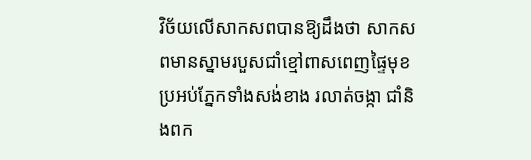វិច័យលើសាកសពបានឱ្យដឹងថា សាកសពមានស្នាមរបួសជាំខ្មៅពាសពេញផ្ទៃមុខ ប្រអប់ភ្នែកទាំងសង់ខាង រលាត់ចង្កា ជាំនិងពក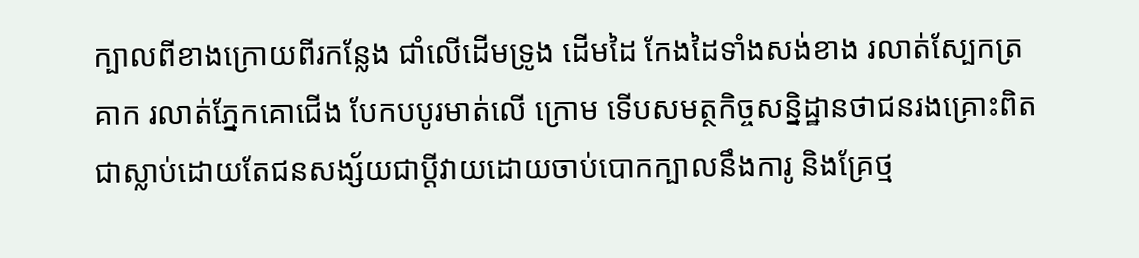ក្បាលពីខាងក្រោយពីរកន្លែង ជាំលើដើមទ្រូង ដើមដៃ កែងដៃទាំងសង់ខាង រលាត់ស្បែកត្រគាក រលាត់ភ្នែកគោជើង បែកបបូរមាត់លើ ក្រោម ទើបសមត្ថកិច្ចសន្និដ្ឋានថាជនរងគ្រោះពិតជាស្លាប់ដោយតែជនសង្ស័យជាប្តីវាយដោយចាប់បោកក្បាលនឹងការូ និងគ្រែថ្ម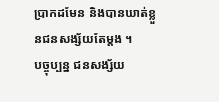ប្រាកដមែន និងបានឃាត់ខ្លួនជនសង្ស័យតែម្តង ។
បច្ចុប្បន្ន ជនសង្ស័យ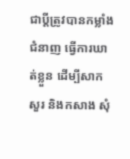ជាប្តីត្រូវបានកម្លាំងជំនាញ ធ្វើការឃាត់ខ្លួន ដើម្បីសាកសួរ និងកសាង សុំ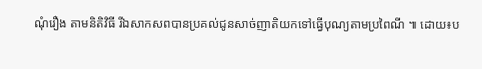ណុំរឿង តាមនិតិវិធី រីឯសាកសពបានប្រគល់ជូនសាច់ញាតិយកទៅធ្វើបុណ្យតាមប្រពៃណី ៕ ដោយ៖ប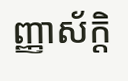ញ្ញាស័ក្តិ